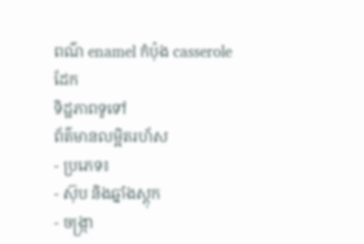ពណ៌ enamel កំប៉ុង casserole ដែក
ទិដ្ឋភាពទូទៅ
ព័ត៌មានលម្អិតរហ័ស
- ប្រភេទ៖
- ស៊ុប និងឆ្នាំងស្តុក
- ចង្ក្រា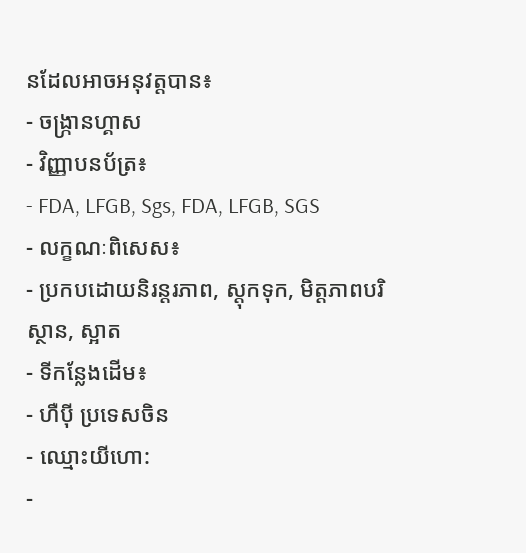នដែលអាចអនុវត្តបាន៖
- ចង្ក្រានហ្គាស
- វិញ្ញាបនប័ត្រ៖
- FDA, LFGB, Sgs, FDA, LFGB, SGS
- លក្ខណៈពិសេស៖
- ប្រកបដោយនិរន្តរភាព, ស្តុកទុក, មិត្តភាពបរិស្ថាន, ស្អាត
- ទីកន្លែងដើម៖
- ហឺប៉ី ប្រទេសចិន
- ឈ្មោះយីហោ:
-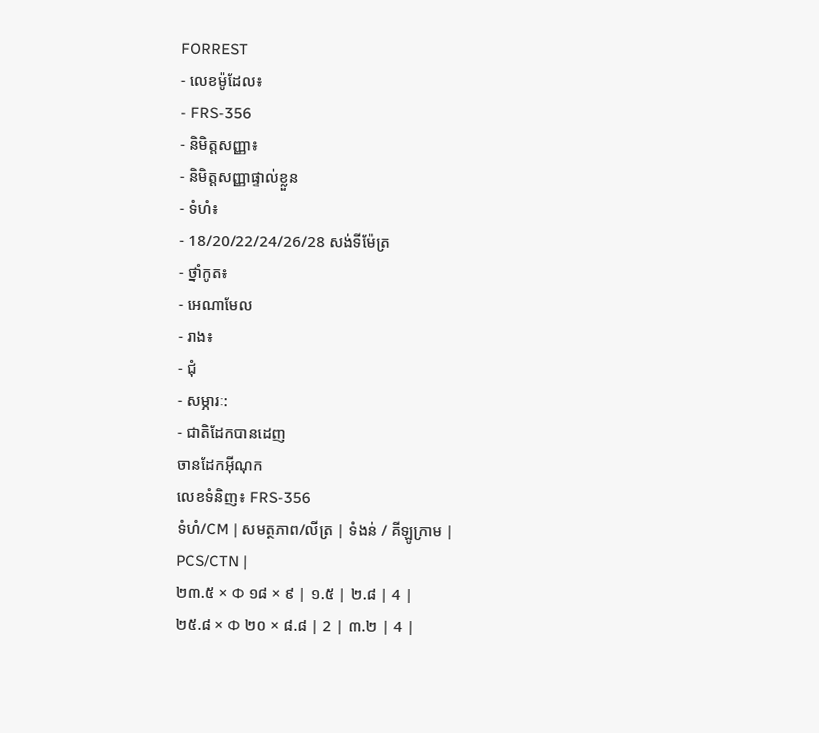FORREST
- លេខម៉ូដែល៖
- FRS-356
- និមិត្តសញ្ញា៖
- និមិត្តសញ្ញាផ្ទាល់ខ្លួន
- ទំហំ៖
- 18/20/22/24/26/28 សង់ទីម៉ែត្រ
- ថ្នាំកូត៖
- អេណាមែល
- រាង៖
- ជុំ
- សម្ភារៈ:
- ជាតិដែកបានដេញ
ចានដែកអ៊ីណុក
លេខទំនិញ៖ FRS-356
ទំហំ/CM | សមត្ថភាព/លីត្រ | ទំងន់ / គីឡូក្រាម | PCS/CTN |
២៣.៥ × Φ ១៨ × ៩ | ១.៥ | ២.៨ | 4 |
២៥.៨ × Φ ២០ × ៨.៨ | 2 | ៣.២ | 4 |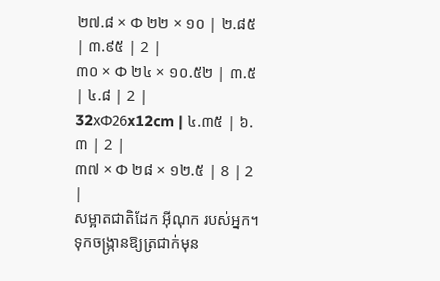២៧.៨ × Φ ២២ × ១០ | ២.៨៥ | ៣.៩៥ | 2 |
៣០ × Φ ២៤ × ១០.៥២ | ៣.៥ | ៤.៨ | 2 |
32xΦ26x12cm | ៤.៣៥ | ៦.៣ | 2 |
៣៧ × Φ ២៨ × ១២.៥ | 8 | 2 |
សម្អាតជាតិដែក អ៊ីណុក របស់អ្នក។
ទុកចង្ក្រានឱ្យត្រជាក់មុន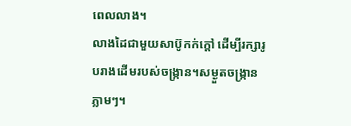ពេលលាង។
លាងដៃជាមួយសាប៊ូកក់ក្ដៅ ដើម្បីរក្សារូបរាងដើមរបស់ចង្ក្រាន។សម្ងួតចង្ក្រានភ្លាមៗ។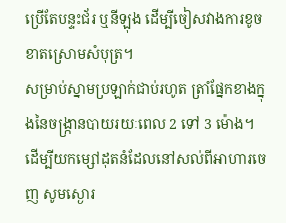ប្រើតែបន្ទះជ័រ ឬនីឡុង ដើម្បីចៀសវាងការខូចខាតស្រោមសំបុត្រ។
សម្រាប់ស្នាមប្រឡាក់ជាប់រហូត ត្រាំផ្នែកខាងក្នុងនៃចង្ក្រានបាយរយៈពេល 2 ទៅ 3 ម៉ោង។
ដើម្បីយកម្សៅដុតនំដែលនៅសល់ពីអាហារចេញ សូមស្ងោរ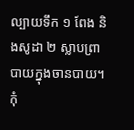ល្បាយទឹក ១ ពែង និងសូដា ២ ស្លាបព្រាបាយក្នុងចានបាយ។
កុំ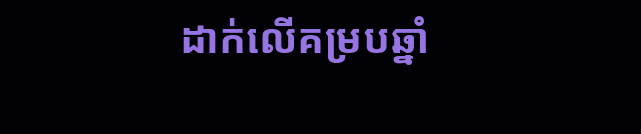ដាក់លើគម្របឆ្នាំ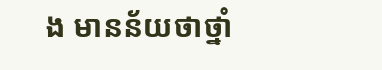ង មានន័យថាថ្នាំ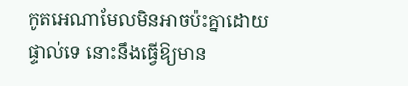កូតអេណាមែលមិនអាចប៉ះគ្នាដោយផ្ទាល់ទេ នោះនឹងធ្វើឱ្យមាន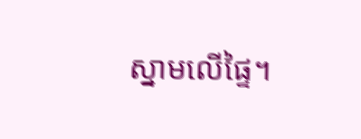ស្នាមលើផ្ទៃ។